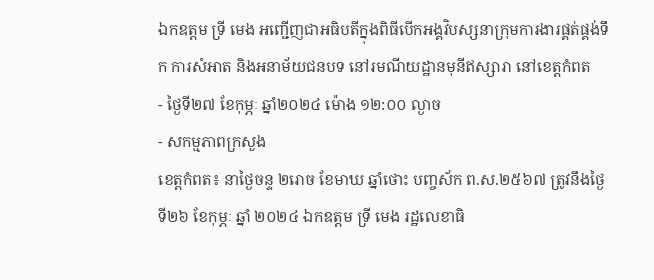ឯកឧត្តម ទ្រី មេង អញ្ជើញជាអធិបតីក្នុងពិធីបើកអង្គវិបស្សនាក្រុមការងារផ្គត់ផ្គង់ទឹក ការសំអាត និងអនាម័យជនបទ នៅរមណីយដ្ឋានមុនីឥស្សារា នៅខេត្តកំពត
- ថ្ងៃទី២៧ ខែកុម្ភៈ ឆ្នាំ២០២៤ ម៉ោង ១២:០០ ល្ងាច
- សកម្មភាពក្រសួង
ខេត្តកំពត៖ នាថ្ងៃចន្ទ ២រោច ខែមាឃ ឆ្នាំថោះ បញ្ចស័ក ព.ស.២៥៦៧ ត្រូវនឹងថ្ងៃទី២៦ ខែកុម្ភៈ ឆ្នាំ ២០២៤ ឯកឧត្តម ទ្រី មេង រដ្ឋលេខាធិ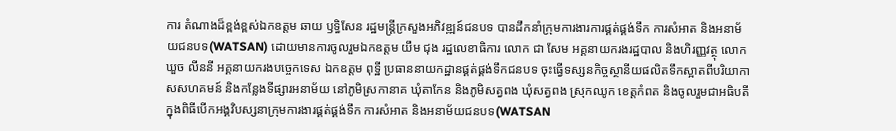ការ តំណាងដ៏ខ្ពង់ខ្ពស់ឯកឧត្តម ឆាយ ឫទ្ធិសែន រដ្ឋមន្រ្តីក្រសួងអភិវឌ្ឍន៍ជនបទ បានដឹកនាំក្រុមការងារការផ្គត់ផ្គង់ទឹក ការសំអាត និងអនាម័យជនបទ(WATSAN) ដោយមានការចូលរួមឯកឧត្តម យឹម ជុង រដ្ឋលេខាធិការ លោក ជា សែម អគ្គនាយករងរដ្ឋបាល និងហិរញ្ញវត្ថុ លោក ឃួច លីននី អគ្គនាយករងបច្ចេកទេស ឯកឧត្តម ពុទ្ឋី ប្រធាននាយកដ្ឋានផ្គត់ផ្គង់ទឹកជនបទ ចុះធ្វើទស្សនកិច្ចស្ថានីយផលិតទឹកស្អាតពីបរិយាកាសសហគមន៍ និងកន្លែងទីផ្សារអនាម័យ នៅភូមិស្រកានាគ ឃុំតាកែន និងភូមិសត្វពង ឃុំសត្វពង ស្រុកឈូក ខេត្តកំពត និងចូលរួមជាអធិបតីក្នុងពិធីបើកអង្គវិបស្សនាក្រុមការងារផ្គត់ផ្គង់ទឹក ការសំអាត និងអនាម័យជនបទ(WATSAN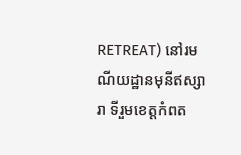RETREAT) នៅរមណីយដ្ឋានមុនីឥស្សារា ទីរួមខេត្តកំពត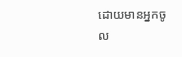ដោយមានអ្នកចូល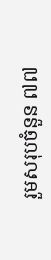រួមសរុបចំនួន ៧៧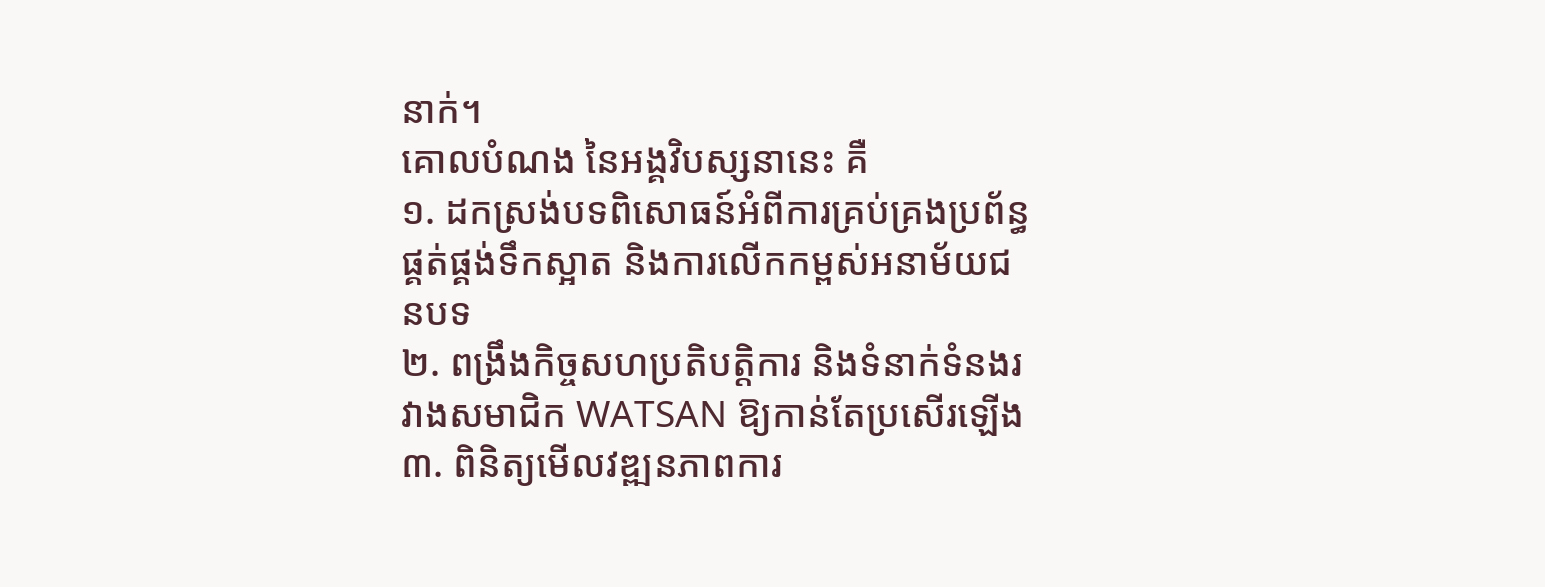នាក់។
គោលបំណង នៃអង្គវិបស្សនានេះ គឺ
១. ដកស្រង់បទពិសោធន៍អំពីការគ្រប់គ្រងប្រព័ន្ធផ្គត់ផ្គង់ទឹកស្អាត និងការលើកកម្ពស់អនាម័យជនបទ
២. ពង្រឹងកិច្ចសហប្រតិបត្តិការ និងទំនាក់ទំនងរវាងសមាជិក WATSAN ឱ្យកាន់តែប្រសើរឡើង
៣. ពិនិត្យមើលវឌ្ឍនភាពការ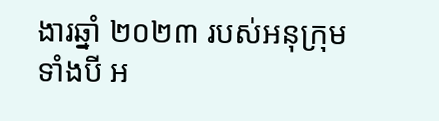ងារឆ្នាំ ២០២៣ របស់អនុក្រុមទាំងបី អ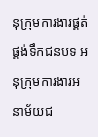នុក្រុមការងារផ្គត់ផ្គង់ទឹកជនបទ អនុក្រុមការងារអនាម័យជ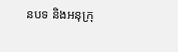នបទ និងអនុក្រុ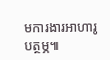មការងារអាហារូបត្ថម្ភ៕